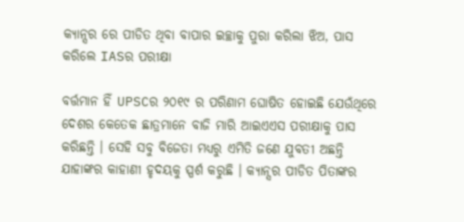କ୍ୟାନ୍ସର ରେ ପୀଡିତ ଥିବା ବାପାର ଇଚ୍ଛାକୁ ପୁରା କରିଲା ଝିଅ, ପାସ କରିଲେ IASର ପରୀକ୍ଷା

ବର୍ତ୍ତମାନ ହିଁ UPSCର ୨୦୧୯ ର ପରିଣାମ ଘୋଷିତ ହୋଇଛି ଯେଉଁଥିରେ ଦେଶର କେତେକ ଛାତ୍ରମାନେ ବାଜି ମାରି ଆଇଏଏସ ପରୀକ୍ଷାକୁ ପାସ କରିଛନ୍ତି । ସେହି ସବୁ ବିଜେତା ମଧ୍ୟରୁ ଏମିତି ଜଣେ ଯୁବତୀ ଅଛନ୍ତି ଯାହାଙ୍କର କାହାଣୀ ହୃଦୟକୁ ସ୍ପର୍ଶ କରୁଛି । କ୍ୟାନ୍ସର ପୀଡିତ ପିତାଙ୍କର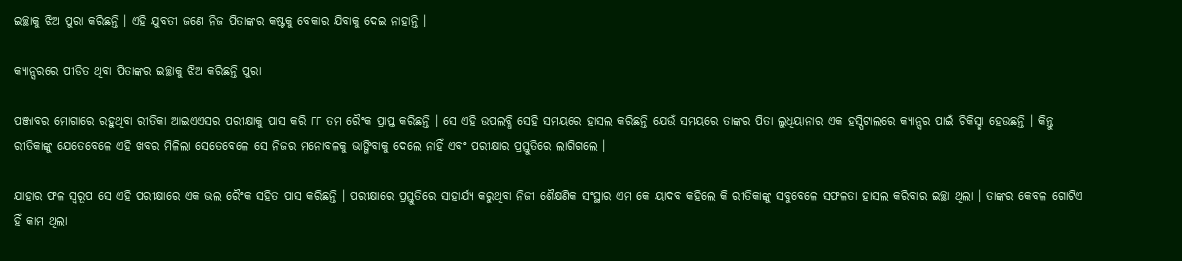ଇଚ୍ଛାକୁ ଝିଅ ପୁରା କରିଛନ୍ତି । ଏହି ଯୁବତୀ ଜଣେ ନିଜ ପିତାଙ୍କର କଷ୍ଟକୁ ବେକାର ଯିବାକୁ ଦେଇ ନାହାନ୍ତି ।

କ୍ୟାନ୍ସରରେ ପୀଡିତ ଥିବା ପିତାଙ୍କର ଇଚ୍ଛାକୁ ଝିଅ କରିଛନ୍ତି ପୁରା

ପଞ୍ଜାବର ମୋଗାରେ ରହୁଥିବା ରୀତିକା ଆଇଏଏସର ପରୀକ୍ଷାକୁ ପାସ କରି ୮୮ ତମ ରୈଂକ ପ୍ରାପ୍ତ କରିଛନ୍ତି । ସେ ଏହି ଉପଲବ୍ଧି ସେହି ସମୟରେ ହାସଲ କରିଛନ୍ତି ଯେଉଁ ସମୟରେ ତାଙ୍କର ପିତା ଲୁଧିୟାନାର ଏକ ହସ୍ପିଟାଲରେ କ୍ୟାନ୍ସର ପାଇଁ ଚିକିସ୍ଛା ହେଉଛନ୍ତି । କିନ୍ତୁ ରୀତିକାଙ୍କୁ ଯେତେବେଳେ ଏହି ଖବର ମିଳିଲା ସେତେବେଳେ ସେ ନିଜର ମନୋବଳକୁ ଭାଙ୍ଗିବାକୁ ଦେଲେ ନାହିଁ ଏବଂ ପରୀକ୍ଷାର ପ୍ରସ୍ତୁତିରେ ଲାଗିଗଲେ ।

ଯାହାର ଫଳ ସ୍ୱରୂପ ସେ ଏହି ପରୀକ୍ଷାରେ ଏକ ଭଲ ରୈଂକ ସହିତ ପାସ କରିଛନ୍ତି । ପରୀକ୍ଷାରେ ପ୍ରସ୍ତୁତିରେ ସାହାର୍ଯ୍ୟ କରୁଥିବା ନିଜୀ ଶୈକ୍ଷଣିକ ସଂସ୍ଥାର ଏମ କେ ୟାଦବ କହିଲେ କି ରୀତିକାଙ୍କୁ ସବୁବେଳେ ସଫଳତା ହାସଲ କରିବାର ଇଚ୍ଛା ଥିଲା । ତାଙ୍କର କେବଳ ଗୋଟିଏ ହିଁ କାମ ଥିଲା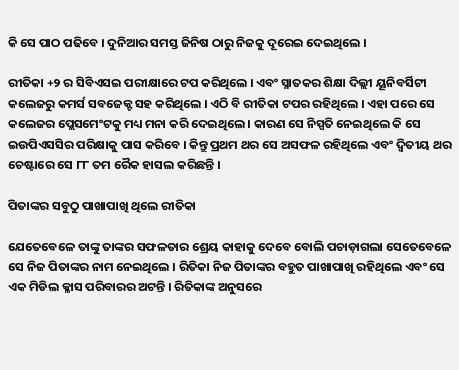କି ସେ ପାଠ ପଢିବେ । ଦୁନିଆର ସମସ୍ତ ଜିନିଷ ଠାରୁ ନିଜକୁ ଦୂରେଇ ଦେଇଥିଲେ ।

ରୀତିକା +୨ ର ସିବିଏସଇ ପରୀକ୍ଷାରେ ଟପ କରିଥିଲେ । ଏବଂ ସ୍ନାତକର ଶିକ୍ଷା ଦିଲ୍ଲୀ ୟୂନିବର୍ସିଟୀ କଲେଜରୁ କମର୍ସ ସବଜେକ୍ଟ ସହ କରିଥିଲେ । ଏଠି ବି ରୀତିକା ଟପର ରହିଥିଲେ । ଏହା ପରେ ସେ କଲେଜର ପ୍ଲେସମେଂଟକୁ ମଧ୍ୟ ମନା କରି ଦେଇଥିଲେ । କାରଣ ସେ ନିସ୍ପତି ନେଇଥିଲେ କି ସେ ଇଉପିଏସସିର ପରିକ୍ଷାକୁ ପାସ କରିବେ । କିନ୍ତୁ ପ୍ରଥମ ଥର ସେ ଅସଫଳ ରହିଥିଲେ ଏବଂ ଦ୍ଵିତୀୟ ଥର ଚେଷ୍ଟାରେ ସେ ୮୮ ତମ ରୈକ ହାସଲ କରିଛନ୍ତି ।

ପିତାଙ୍କର ସବୁଠୁ ପାଖାପାଖି ଥିଲେ ରୀତିକା

ଯେତେବେଳେ ତାଙ୍କୁ ତାଙ୍କର ସଫଳତାର ଶ୍ରେୟ କାହାକୁ ଦେବେ ବୋଲି ପଚାଡ଼ାଗଲା ସେତେବେଳେ ସେ ନିଜ ପିତାଙ୍କର ନାମ ନେଇଥିଲେ । ରିତିକା ନିଜ ପିତାଙ୍କର ବହୁତ ପାଖାପାଖି ରହିଥିଲେ ଏବଂ ସେ ଏକ ମିଡିଲ କ୍ଳାସ ପରିବାରର ଅଟନ୍ତି । ରିତିକାଙ୍କ ଅନୁସରେ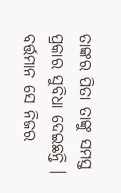ତାଙ୍କର ପିତା ତାଙ୍କୁ ସମସ୍ତ ପ୍ରକାର ସୁବିଧା ଦେଇଛନ୍ତି । ବର୍ତ୍ତମାନ ସେ ନିଜର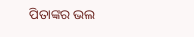ପିତାଙ୍କର ଭଲ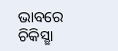ଭାବରେ ଚିକିସ୍ଛା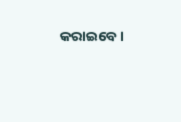କରାଇବେ ।